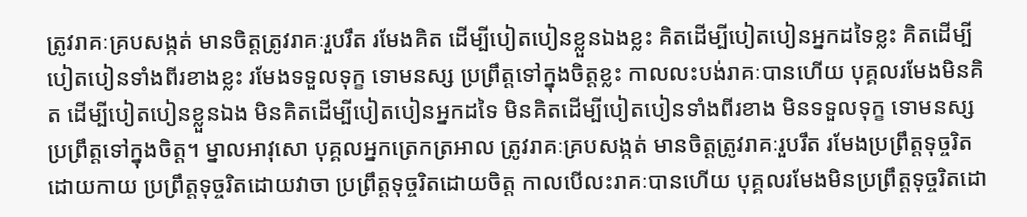ត្រូវរាគៈគ្របសង្កត់ មានចិត្តត្រូវរាគៈរួបរឹត រមែងគិត ដើម្បីបៀតបៀនខ្លួនឯងខ្លះ គិតដើម្បីបៀតបៀនអ្នកដទៃខ្លះ គិតដើម្បីបៀតបៀនទាំងពីរខាងខ្លះ រមែងទទួលទុក្ខ ទោមនស្ស ប្រព្រឹត្តទៅក្នុងចិត្តខ្លះ កាលលះបង់រាគៈបានហើយ បុគ្គលរមែងមិនគិត ដើម្បីបៀតបៀនខ្លួនឯង មិនគិតដើម្បីបៀតបៀនអ្នកដទៃ មិនគិតដើម្បីបៀតបៀនទាំងពីរខាង មិនទទួលទុក្ខ ទោមនស្ស ប្រព្រឹត្តទៅក្នុងចិត្ត។ ម្នាលអាវុសោ បុគ្គលអ្នកត្រេកត្រអាល ត្រូវរាគៈគ្របសង្កត់ មានចិត្តត្រូវរាគៈរួបរឹត រមែងប្រព្រឹត្តទុច្ចរិត ដោយកាយ ប្រព្រឹត្តទុច្ចរិតដោយវាចា ប្រព្រឹត្តទុច្ចរិតដោយចិត្ត កាលបើលះរាគៈបានហើយ បុគ្គលរមែងមិនប្រព្រឹត្តទុច្ចរិតដោ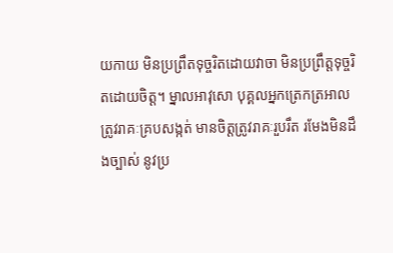យកាយ មិនប្រព្រឹតទុច្ចរិតដោយវាចា មិនប្រព្រឹត្តទុច្ចរិតដោយចិត្ត។ ម្នាលអាវុសោ បុគ្គលអ្នកត្រេកត្រអាល ត្រូវរាគៈគ្របសង្កត់ មានចិត្តត្រូវរាគៈរួបរឹត រមែងមិនដឹងច្បាស់ នូវប្រ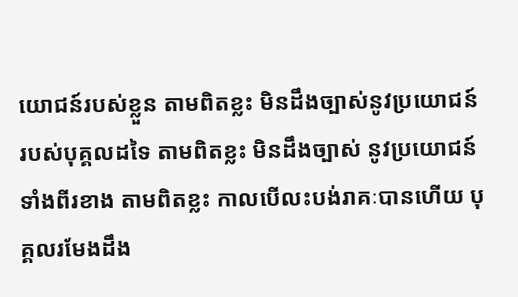យោជន៍របស់ខ្លួន តាមពិតខ្លះ មិនដឹងច្បាស់នូវប្រយោជន៍ របស់បុគ្គលដទៃ តាមពិតខ្លះ មិនដឹងច្បាស់ នូវប្រយោជន៍ទាំងពីរខាង តាមពិតខ្លះ កាលបើលះបង់រាគៈបានហើយ បុគ្គលរមែងដឹង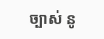ច្បាស់ នូ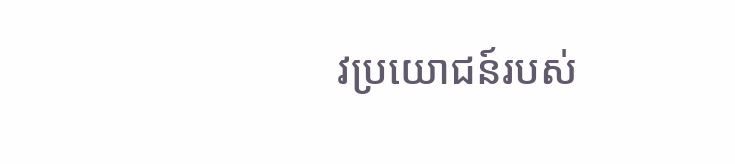វប្រយោជន៍របស់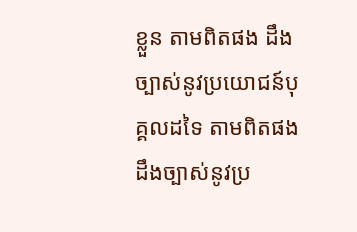ខ្លួន តាមពិតផង ដឹងច្បាស់នូវប្រយោជន៍បុគ្គលដទៃ តាមពិតផង ដឹងច្បាស់នូវប្រ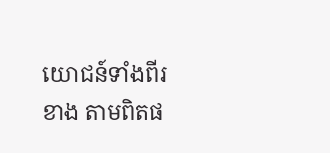យោជន៍ទាំងពីរខាង តាមពិតផ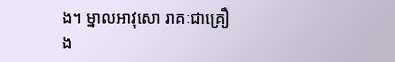ង។ ម្នាលអាវុសោ រាគៈជាគ្រឿង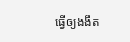ធ្វើឲ្យងងឹត